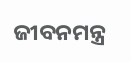ଜୀବନମନ୍ତ୍ର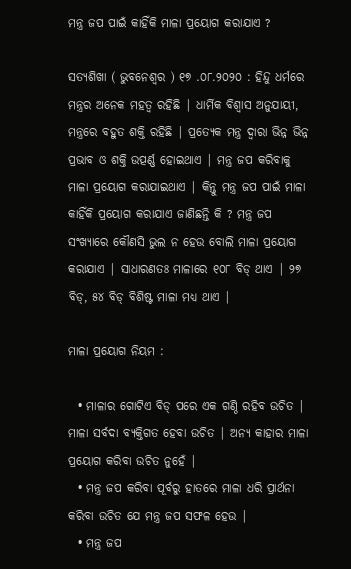ମନ୍ତ୍ର ଜପ ପାଇଁ କାହିଁକି ମାଳା ପ୍ରୟୋଗ କରାଯାଏ ?

ସତ୍ୟଶିଖା ( ଭୁବନେଶ୍ୱର ) ୧୭ .୦୮.୨୦୨୦ : ହିନ୍ଦୁ ଧର୍ମରେ ମନ୍ତ୍ରର ଅନେକ ମହତ୍ୱ ରହିଛି | ଧାର୍ମିକ ବିଶ୍ୱାସ ଅନୁଯାୟୀ, ମନ୍ତ୍ରରେ ବହୁତ ଶକ୍ତି ରହିଛି | ପ୍ରତ୍ୟେକ ମନ୍ତ୍ର ଦ୍ୱାରା ଭିନ୍ନ ଭିନ୍ନ ପ୍ରଭାବ ଓ ଶକ୍ତି ଉତ୍ପର୍ଣ୍ଣ ହୋଇଥାଏ | ମନ୍ତ୍ର ଜପ କରିବାକୁ ମାଳା ପ୍ରୟୋଗ କରାଯାଇଥାଏ | କିନ୍ତୁ ମନ୍ତ୍ର ଜପ ପାଇଁ ମାଳା କାହିଁକି ପ୍ରୟୋଗ କରାଯାଏ ଜାଣିଛନ୍ତି କି ? ମନ୍ତ୍ର ଜପ ସଂଖ୍ୟାରେ କୌଣସି ଭୁଲ ନ ହେଉ ବୋଲି ମାଳା ପ୍ରୟୋଗ କରାଯାଏ | ସାଧାରଣତଃ ମାଳାରେ ୧୦୮ ବିଡ୍ ଥାଏ | ୨୭ ବିଡ୍, ୫୪ ବିଡ୍ ବିଶିଷ୍ଟ ମାଳା ମଧ୍ୟ ଥାଏ |

ମାଳା ପ୍ରୟୋଗ ନିୟମ :

  • ମାଳାର ଗୋଟିଏ ବିଡ୍ ପରେ ଏକ ଗଣ୍ଠି ରହିବ ଉଚିତ | ମାଳା ସର୍ବଦା ବ୍ୟକ୍ତିଗତ ହେବା ଉଚିତ | ଅନ୍ୟ କାହାର ମାଳା ପ୍ରୟୋଗ କରିବା ଉଚିତ ନୁହେଁ |
  • ମନ୍ତ୍ର ଜପ କରିବା ପୂର୍ବରୁ ହାତରେ ମାଳା ଧରି ପ୍ରାର୍ଥନା କରିବା ଉଚିତ ଯେ ମନ୍ତ୍ର ଜପ ସଫଳ ହେଉ |
  • ମନ୍ତ୍ର ଜପ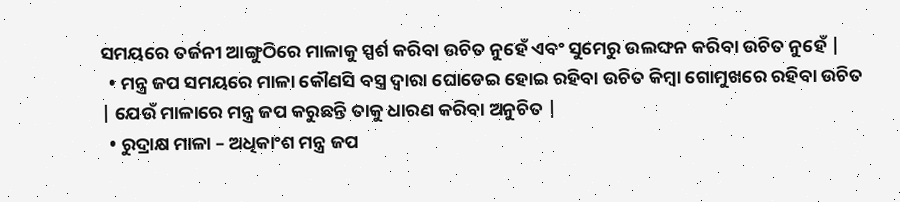ସମୟରେ ତର୍ଜନୀ ଆଙ୍ଗୁଠିରେ ମାଳାକୁ ସ୍ପର୍ଶ କରିବା ଉଚିତ ନୁହେଁ ଏବଂ ସୁମେରୁ ଉଲଙ୍ଘନ କରିବା ଉଚିତ ନୁହେଁ |
  • ମନ୍ତ୍ର ଜପ ସମୟରେ ମାଳା କୌଣସି ବସ୍ତ୍ର ଦ୍ୱାରା ଘୋଡେଇ ହୋଇ ରହିବା ଉଚିତ କିମ୍ବା ଗୋମୁଖରେ ରହିବା ଉଚିତ | ଯେଉଁ ମାଳାରେ ମନ୍ତ୍ର ଜପ କରୁଛନ୍ତି ତାକୁ ଧାରଣ କରିବା ଅନୁଚିତ |
  • ରୁଦ୍ରାକ୍ଷ ମାଳା – ଅଧିକାଂଶ ମନ୍ତ୍ର ଜପ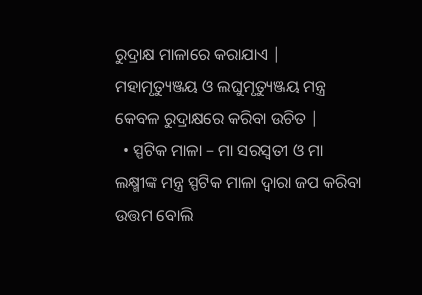ରୁଦ୍ରାକ୍ଷ ମାଳାରେ କରାଯାଏ | ମହାମୃତ୍ୟୁଞ୍ଜୟ ଓ ଲଘୁମୃତ୍ୟୁଞ୍ଜୟ ମନ୍ତ୍ର କେବଳ ରୁଦ୍ରାକ୍ଷରେ କରିବା ଉଚିତ |
  • ସ୍ପଟିକ ମାଳା – ମା ସରସ୍ବତୀ ଓ ମା ଲକ୍ଷ୍ମୀଙ୍କ ମନ୍ତ୍ର ସ୍ପଟିକ ମାଳା ଦ୍ୱାରା ଜପ କରିବା ଉତ୍ତମ ବୋଲି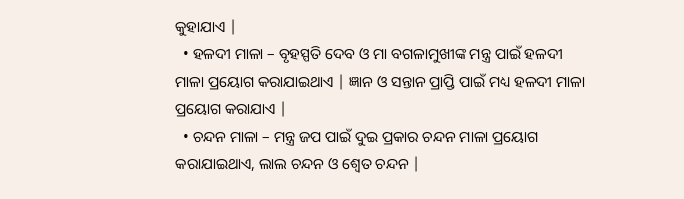କୁହାଯାଏ |
  • ହଳଦୀ ମାଳା – ବୃହସ୍ପତି ଦେବ ଓ ମା ବଗଳାମୁଖୀଙ୍କ ମନ୍ତ୍ର ପାଇଁ ହଳଦୀ ମାଳା ପ୍ରୟୋଗ କରାଯାଇଥାଏ | ଜ୍ଞାନ ଓ ସନ୍ତାନ ପ୍ରାପ୍ତି ପାଇଁ ମଧ୍ୟ ହଳଦୀ ମାଳା ପ୍ରୟୋଗ କରାଯାଏ |
  • ଚନ୍ଦନ ମାଳା – ମନ୍ତ୍ର ଜପ ପାଇଁ ଦୁଇ ପ୍ରକାର ଚନ୍ଦନ ମାଳା ପ୍ରୟୋଗ କରାଯାଇଥାଏ, ଲାଲ ଚନ୍ଦନ ଓ ଶ୍ୱେତ ଚନ୍ଦନ |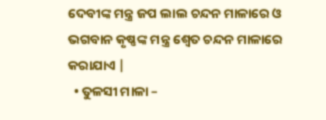ଦେବୀଙ୍କ ମନ୍ତ୍ର ଜପ ଲାଲ ଚନ୍ଦନ ମାଳାରେ ଓ ଭଗବାନ କୃଷ୍ଣଙ୍କ ମନ୍ତ୍ର ଶ୍ୱେତ ଚନ୍ଦନ ମାଳାରେ କରାଯାଏ |
  • ତୁଳସୀ ମାଳା –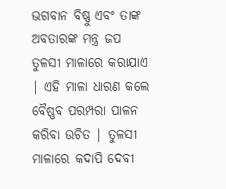ଭଗବାନ ବିଷ୍ଣୁ ଏବଂ ତାଙ୍କ ଅବତାରଙ୍କ ମନ୍ତ୍ର ଜପ ତୁଳସୀ ମାଳାରେ କରାଯାଏ | ଏହି ମାଳା ଧାରଣ କଲେ ବୈଷ୍ଣବ ପରମ୍ପରା ପାଳନ କରିବା ଉଚିତ | ତୁଳସୀ ମାଳାରେ କଦାପି ଦେବୀ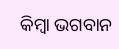କିମ୍ବା ଭଗବାନ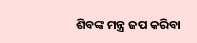ଶିବଙ୍କ ମନ୍ତ୍ର ଜପ କରିବା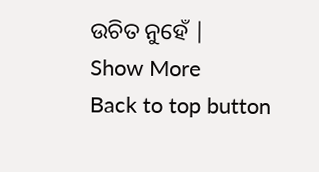ଉଚିତ ନୁହେଁ |
Show More
Back to top button